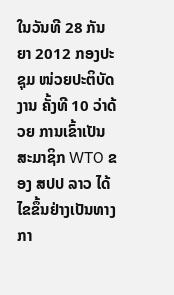ໃນວັນທີ 28 ກັນຍາ 2012 ກອງປະຊຸມ ໜ່ວຍປະຕິບັດງານ ຄັ້ງທີ 10 ວ່າດ້ວຍ ການເຂົ້າເປັນສະມາຊິກ WTO ຂອງ ສປປ ລາວ ໄດ້ໄຂຂຶ້ນຢ່າງເປັນທາງກາ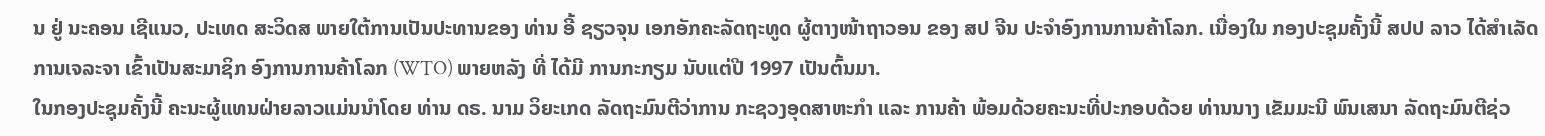ນ ຢູ່ ນະຄອນ ເຊີແນວ, ປະເທດ ສະວິດສ ພາຍໃຕ້ການເປັນປະທານຂອງ ທ່ານ ອີ້ ຊຽວຈຸນ ເອກອັກຄະລັດຖະທູດ ຜູ້ຕາງໜ້າຖາວອນ ຂອງ ສປ ຈີນ ປະຈໍາອົງການການຄ້າໂລກ. ເນື່ອງໃນ ກອງປະຊຸມຄັ້ງນີ້ ສປປ ລາວ ໄດ້ສໍາເລັດການເຈລະຈາ ເຂົ້າເປັນສະມາຊິກ ອົງການການຄ້າໂລກ (WTO) ພາຍຫລັງ ທີ່ ໄດ້ມີ ການກະກຽມ ນັບແຕ່ປີ 1997 ເປັນຕົ້ນມາ.
ໃນກອງປະຊຸມຄັ້ງນີ້ ຄະນະຜູ້ແທນຝ່າຍລາວແມ່ນນໍາໂດຍ ທ່ານ ດຣ. ນາມ ວິຍະເກດ ລັດຖະມົນຕີວ່າການ ກະຊວງອຸດສາຫະກໍາ ແລະ ການຄ້າ ພ້ອມດ້ວຍຄະນະທີ່ປະກອບດ້ວຍ ທ່ານນາງ ເຂັມມະນີ ພົນເສນາ ລັດຖະມົນຕີຊ່ວ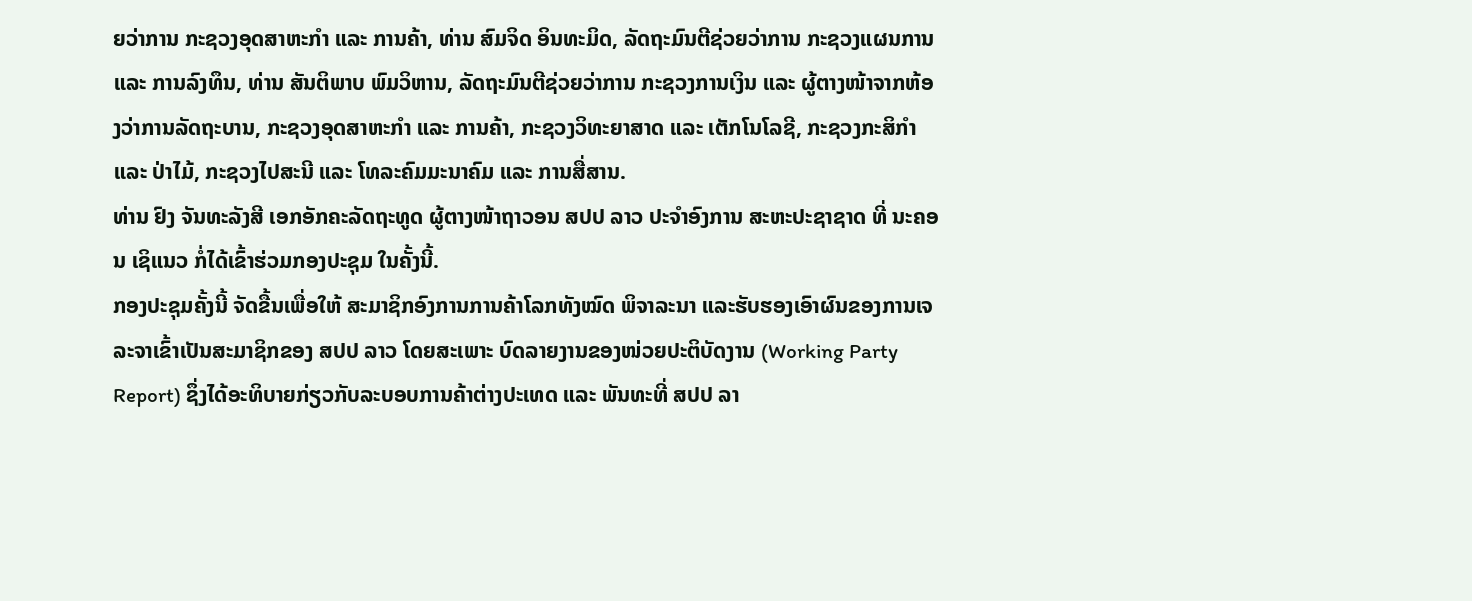ຍວ່າການ ກະຊວງອຸດສາຫະກໍາ ແລະ ການຄ້າ, ທ່ານ ສົມຈິດ ອິນທະມິດ, ລັດຖະມົນຕີຊ່ວຍວ່າການ ກະຊວງແຜນການ ແລະ ການລົງທຶນ, ທ່ານ ສັນຕິພາບ ພົມວິຫານ, ລັດຖະມົນຕີຊ່ວຍວ່າການ ກະຊວງການເງິນ ແລະ ຜູ້ຕາງໜ້າຈາກຫ້ອງວ່າການລັດຖະບານ, ກະຊວງອຸດສາຫະກໍາ ແລະ ການຄ້າ, ກະຊວງວິທະຍາສາດ ແລະ ເຕັກໂນໂລຊີ, ກະຊວງກະສິກໍາ ແລະ ປ່າໄມ້, ກະຊວງໄປສະນີ ແລະ ໂທລະຄົມມະນາຄົມ ແລະ ການສື່ສານ.
ທ່ານ ຢົງ ຈັນທະລັງສີ ເອກອັກຄະລັດຖະທູດ ຜູ້ຕາງໜ້າຖາວອນ ສປປ ລາວ ປະຈໍາອົງການ ສະຫະປະຊາຊາດ ທີ່ ນະຄອນ ເຊິແນວ ກໍ່ໄດ້ເຂົ້າຮ່ວມກອງປະຊຸມ ໃນຄັ້ງນີ້.
ກອງປະຊຸມຄັ້ງນີ້ ຈັດຂື້ນເພື່ອໃຫ້ ສະມາຊິກອົງການການຄ້າໂລກທັງໝົດ ພິຈາລະນາ ແລະຮັບຮອງເອົາຜົນຂອງການເຈລະຈາເຂົ້າເປັນສະມາຊິກຂອງ ສປປ ລາວ ໂດຍສະເພາະ ບົດລາຍງານຂອງໜ່ວຍປະຕິບັດງານ (Working Party Report) ຊຶ່ງໄດ້ອະທິບາຍກ່ຽວກັບລະບອບການຄ້າຕ່າງປະເທດ ແລະ ພັນທະທີ່ ສປປ ລາ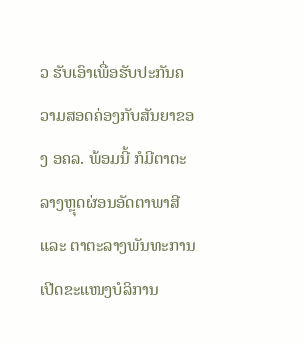ວ ຮັບເອົາເພື່ອຮັບປະກັນຄວາມສອດຄ່ອງກັບສັນຍາຂອງ ອຄລ. ພ້ອມນີ້ ກໍມີຕາຕະລາງຫຼຸດຜ່ອນອັດຕາພາສີ ແລະ ຕາຕະລາງພັນທະການເປີດຂະແໜງບໍລິການ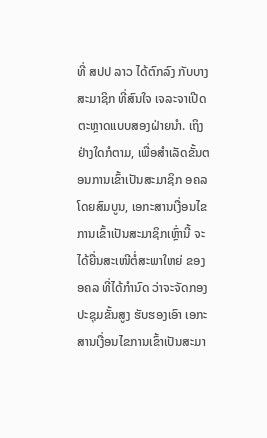ທີ່ ສປປ ລາວ ໄດ້ຕົກລົງ ກັບບາງສະມາຊິກ ທີ່ສົນໃຈ ເຈລະຈາເປີດຕະຫຼາດແບບສອງຝ່າຍນໍາ. ເຖິງຢ່າງໃດກໍຕາມ, ເພື່ອສໍາເລັດຂັ້ນຕອນການເຂົ້າເປັນສະມາຊິກ ອຄລ ໂດຍສົມບູນ, ເອກະສານເງື່ອນໄຂການເຂົ້າເປັນສະມາຊິກເຫຼົ່ານີ້ ຈະໄດ້ຍື່ນສະເໜີຕໍ່ສະພາໃຫຍ່ ຂອງ ອຄລ ທີ່ໄດ້ກໍານົດ ວ່າຈະຈັດກອງປະຊຸມຂັ້ນສູງ ຮັບຮອງເອົາ ເອກະສານເງື່ອນໄຂການເຂົ້າເປັນສະມາ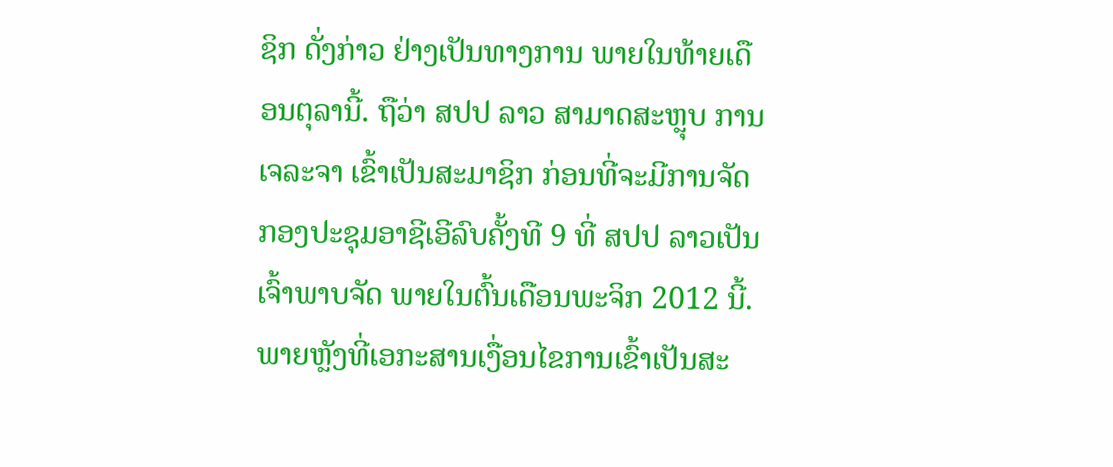ຊິກ ດັ່ງກ່າວ ຢ່າງເປັນທາງການ ພາຍໃນທ້າຍເດືອນຕຸລານີ້. ຖືວ່າ ສປປ ລາວ ສາມາດສະຫຼຸບ ການເຈລະຈາ ເຂົ້າເປັນສະມາຊິກ ກ່ອນທີ່ຈະມີການຈັດ ກອງປະຊຸມອາຊີເອີລົບຄັ້ງທີ 9 ທີ່ ສປປ ລາວເປັນເຈົ້າພາບຈັດ ພາຍໃນຕົ້ນເດືອນພະຈິກ 2012 ນີ້. ພາຍຫຼັງທີ່ເອກະສານເງື່ອນໄຂການເຂົ້າເປັນສະ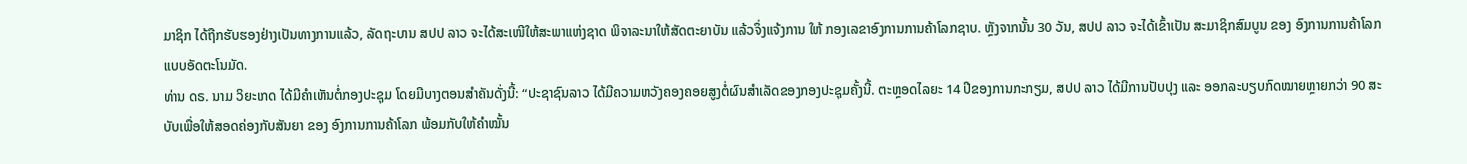ມາຊິກ ໄດ້ຖືກຮັບຮອງຢ່າງເປັນທາງການແລ້ວ, ລັດຖະບານ ສປປ ລາວ ຈະໄດ້ສະເໜີໃຫ້ສະພາແຫ່ງຊາດ ພິຈາລະນາໃຫ້ສັດຕະຍາບັນ ແລ້ວຈຶ່ງແຈ້ງການ ໃຫ້ ກອງເລຂາອົງການການຄ້າໂລກຊາບ. ຫຼັງຈາກນັ້ນ 30 ວັນ, ສປປ ລາວ ຈະໄດ້ເຂົ້າເປັນ ສະມາຊິກສົມບູນ ຂອງ ອົງການການຄ້າໂລກແບບອັດຕະໂນມັດ.
ທ່ານ ດຣ. ນາມ ວິຍະເກດ ໄດ້ມີຄໍາເຫັນຕໍ່ກອງປະຊຸມ ໂດຍມີບາງຕອນສໍາຄັນດັ່ງນີ້: “ປະຊາຊົນລາວ ໄດ້ມີຄວາມຫວັງຄອງຄອຍສູງຕໍ່ຜົນສໍາເລັດຂອງກອງປະຊຸມຄັ້ງນີ້. ຕະຫຼອດໄລຍະ 14 ປີຂອງການກະກຽມ, ສປປ ລາວ ໄດ້ມີການປັບປຸງ ແລະ ອອກລະບຽບກົດໝາຍຫຼາຍກວ່າ 90 ສະບັບເພື່ອໃຫ້ສອດຄ່ອງກັບສັນຍາ ຂອງ ອົງການການຄ້າໂລກ ພ້ອມກັບໃຫ້ຄໍາໝັ້ນ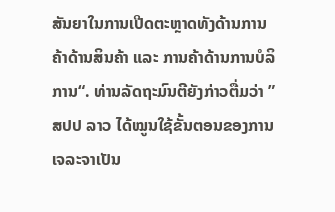ສັນຍາໃນການເປີດຕະຫຼາດທັງດ້ານການຄ້າດ້ານສິນຄ້າ ແລະ ການຄ້າດ້ານການບໍລິການ“. ທ່ານລັດຖະມົນຕີຍັງກ່າວຕື່ມວ່າ ”ສປປ ລາວ ໄດ້ໝູນໃຊ້ຂັ້ນຕອນຂອງການເຈລະຈາເປັນ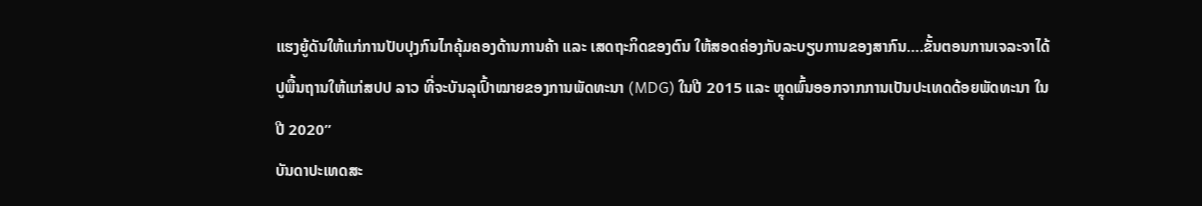ແຮງຍູ້ດັນໃຫ້ແກ່ການປັບປຸງກົນໄກຄຸ້ມຄອງດ້ານການຄ້າ ແລະ ເສດຖະກິດຂອງຕົນ ໃຫ້ສອດຄ່ອງກັບລະບຽບການຂອງສາກົນ….ຂັ້ນຕອນການເຈລະຈາໄດ້ປູພື້ນຖານໃຫ້ແກ່ສປປ ລາວ ທີ່ຈະບັນລຸເປົ້າໝາຍຂອງການພັດທະນາ (MDG) ໃນປີ 2015 ແລະ ຫຼຸດພົ້ນອອກຈາກການເປັນປະເທດດ້ອຍພັດທະນາ ໃນປີ 2020”
ບັນດາປະເທດສະ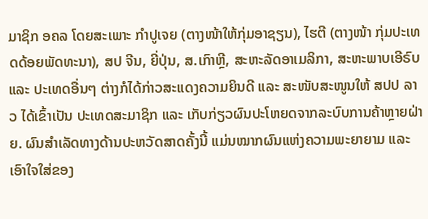ມາຊິກ ອຄລ ໂດຍສະເພາະ ກໍາປູເຈຍ (ຕາງໜ້າໃຫ້ກຸ່ມອາຊຽນ), ໄຮຕີ (ຕາງໜ້າ ກຸ່ມປະເທດດ້ອຍພັດທະນາ), ສປ ຈີນ, ຍີ່ປຸ່ນ, ສ.ເກົາຫຼີ, ສະຫະລັດອາເມລິກາ, ສະຫະພາບເອີຣົບ ແລະ ປະເທດອື່ນໆ ຕ່າງກໍໄດ້ກ່າວສະແດງຄວາມຍິນດີ ແລະ ສະໜັບສະໜູນໃຫ້ ສປປ ລາວ ໄດ້ເຂົ້າເປັນ ປະເທດສະມາຊິກ ແລະ ເກັບກ່ຽວຜົນປະໂຫຍດຈາກລະບົບການຄ້າຫຼາຍຝ່າຍ. ຜົນສໍາເລັດທາງດ້ານປະຫວັດສາດຄັ້ງນີ້ ແມ່ນໝາກຜົນແຫ່ງຄວາມພະຍາຍາມ ແລະເອົາໃຈໃສ່ຂອງ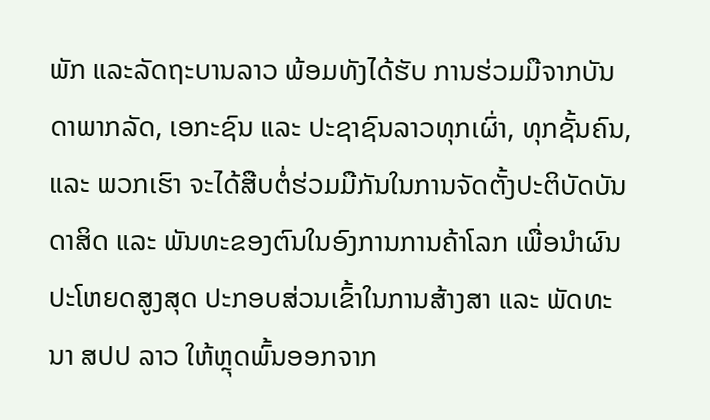ພັກ ແລະລັດຖະບານລາວ ພ້ອມທັງໄດ້ຮັບ ການຮ່ວມມືຈາກບັນດາພາກລັດ, ເອກະຊົນ ແລະ ປະຊາຊົນລາວທຸກເຜົ່າ, ທຸກຊັ້ນຄົນ, ແລະ ພວກເຮົາ ຈະໄດ້ສືບຕໍ່ຮ່ວມມືກັນໃນການຈັດຕັ້ງປະຕິບັດບັນດາສິດ ແລະ ພັນທະຂອງຕົນໃນອົງການການຄ້າໂລກ ເພື່ອນໍາຜົນປະໂຫຍດສູງສຸດ ປະກອບສ່ວນເຂົ້າໃນການສ້າງສາ ແລະ ພັດທະນາ ສປປ ລາວ ໃຫ້ຫຼຸດພົ້ນອອກຈາກ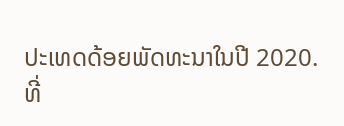ປະເທດດ້ອຍພັດທະນາໃນປີ 2020.
ທີ່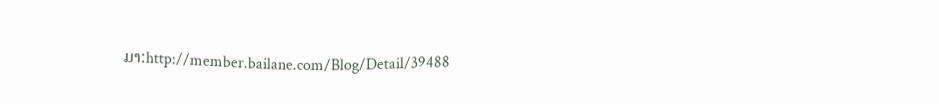ມາ:http://member.bailane.com/Blog/Detail/39488